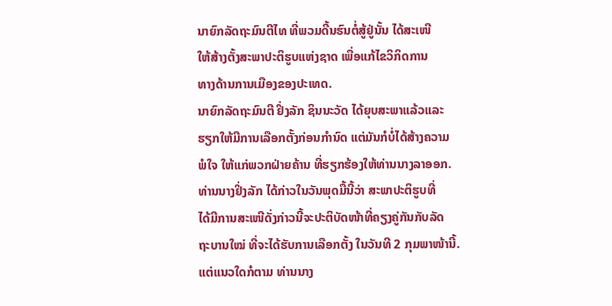ນາຍົກລັດຖະມົນຕີໄທ ທີ່ພວມດີ້ນຮົນຕໍ່ສູ້ຢູ່ນັ້ນ ໄດ້ສະເໜີ
ໃຫ້ສ້າງຕັ້ງສະພາປະຕິຮູບແຫ່ງຊາດ ເພື່ອແກ້ໄຂວິກິດການ
ທາງດ້ານການເມືອງຂອງປະເທດ.
ນາຍົກລັດຖະມົນຕີ ຢິ່ງລັກ ຊິນນະວັດ ໄດ້ຍຸບສະພາແລ້ວແລະ
ຮຽກໃຫ້ມີການເລືອກຕັ້ງກ່ອນກຳນົດ ແຕ່ມັນກໍບໍ່ໄດ້ສ້າງຄວາມ
ພໍໃຈ ໃຫ້ແກ່ພວກຝ່າຍຄ້ານ ທີ່ຮຽກຮ້ອງໃຫ້ທ່ານນາງລາອອກ.
ທ່ານນາງຢິ່ງລັກ ໄດ້ກ່າວໃນວັນພຸດມື້ນີ້ວ່າ ສະພາປະຕິຮູບທີ່
ໄດ້ມີການສະເໜີດັ່ງກ່າວນີ້ຈະປະຕິບັດໜ້າທີ່ຄຽງຄູ່ກັນກັບລັດ
ຖະບານໃໝ່ ທີ່ຈະໄດ້ຮັບການເລືອກຕັ້ງ ໃນວັນທີ 2 ກຸມພາໜ້ານີ້.
ແຕ່ແນວໃດກໍຕາມ ທ່ານນາງ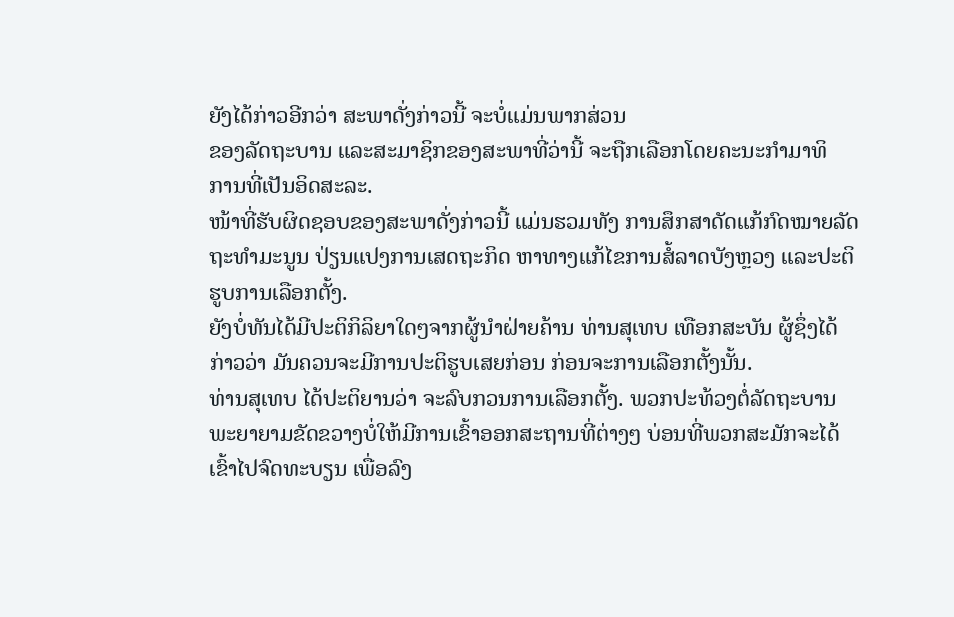ຍັງໄດ້ກ່າວອີກວ່າ ສະພາດັ່ງກ່າວນີ້ ຈະບໍ່ແມ່ນພາກສ່ວນ
ຂອງລັດຖະບານ ແລະສະມາຊິກຂອງສະພາທີ່ວ່ານີ້ ຈະຖືກເລືອກໂດຍຄະນະກຳມາທິ
ການທີ່ເປັນອິດສະລະ.
ໜ້າທີ່ຮັບຜິດຊອບຂອງສະພາດັ່ງກ່າວນີ້ ແມ່ນຮວມທັງ ການສຶກສາດັດແກ້ກົດໝາຍລັດ
ຖະທໍາມະນູນ ປ່ຽນແປງການເສດຖະກິດ ຫາທາງແກ້ໄຂການສໍ້ລາດບັງຫຼວງ ແລະປະຕິ
ຮູບການເລືອກຕັ້ງ.
ຍັງບໍ່ທັນໄດ້ມີປະຕິກິລິຍາໃດໆຈາກຜູ້ນໍາຝ່າຍຄ້ານ ທ່ານສຸເທບ ເທືອກສະບັນ ຜູ້ຊຶ່ງໄດ້
ກ່າວວ່າ ມັນຄວນຈະມີການປະຕິຮູບເສຍກ່ອນ ກ່ອນຈະການເລືອກຕັ້ງນັ້ນ.
ທ່ານສຸເທບ ໄດ້ປະຕິຍານວ່າ ຈະລົບກວນການເລືອກຕັ້ງ. ພວກປະທ້ວງຕໍ່ລັດຖະບານ
ພະຍາຍາມຂັດຂວາງບໍ່ໃຫ້ມີການເຂົ້າອອກສະຖານທີ່ຕ່າງໆ ບ່ອນທີ່ພວກສະມັກຈະໄດ້
ເຂົ້າໄປຈົດທະບຽນ ເພື່ອລົງ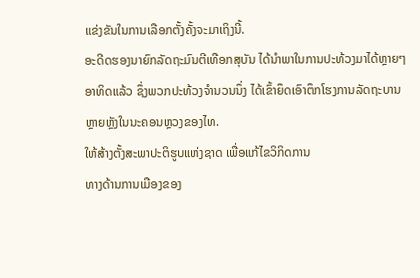ແຂ່ງຂັນໃນການເລືອກຕັ້ງຄັ້ງຈະມາເຖິງນີ້.
ອະດີດຮອງນາຍົກລັດຖະມົນຕີເທືອກສຸບັນ ໄດ້ນໍາພາໃນການປະທ້ວງມາໄດ້ຫຼາຍໆ
ອາທິດແລ້ວ ຊຶ່ງພວກປະທ້ວງຈຳນວນນຶ່ງ ໄດ້ເຂົ້າຍຶດເອົາຕຶກໂຮງການລັດຖະບານ
ຫຼາຍຫຼັງໃນນະຄອນຫຼວງຂອງໄທ.
ໃຫ້ສ້າງຕັ້ງສະພາປະຕິຮູບແຫ່ງຊາດ ເພື່ອແກ້ໄຂວິກິດການ
ທາງດ້ານການເມືອງຂອງ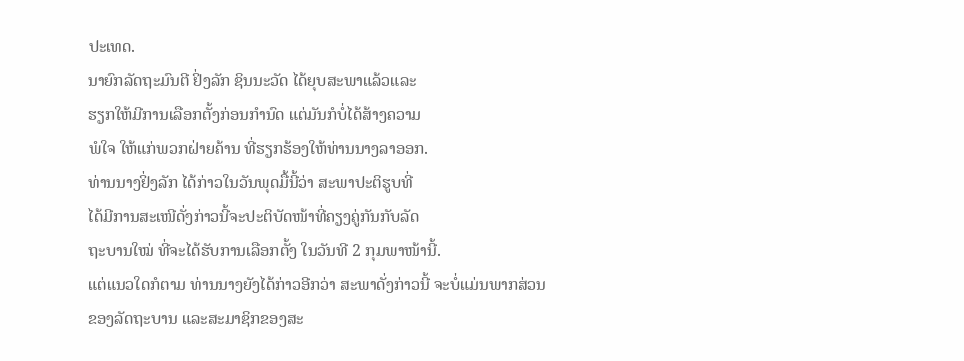ປະເທດ.
ນາຍົກລັດຖະມົນຕີ ຢິ່ງລັກ ຊິນນະວັດ ໄດ້ຍຸບສະພາແລ້ວແລະ
ຮຽກໃຫ້ມີການເລືອກຕັ້ງກ່ອນກຳນົດ ແຕ່ມັນກໍບໍ່ໄດ້ສ້າງຄວາມ
ພໍໃຈ ໃຫ້ແກ່ພວກຝ່າຍຄ້ານ ທີ່ຮຽກຮ້ອງໃຫ້ທ່ານນາງລາອອກ.
ທ່ານນາງຢິ່ງລັກ ໄດ້ກ່າວໃນວັນພຸດມື້ນີ້ວ່າ ສະພາປະຕິຮູບທີ່
ໄດ້ມີການສະເໜີດັ່ງກ່າວນີ້ຈະປະຕິບັດໜ້າທີ່ຄຽງຄູ່ກັນກັບລັດ
ຖະບານໃໝ່ ທີ່ຈະໄດ້ຮັບການເລືອກຕັ້ງ ໃນວັນທີ 2 ກຸມພາໜ້ານີ້.
ແຕ່ແນວໃດກໍຕາມ ທ່ານນາງຍັງໄດ້ກ່າວອີກວ່າ ສະພາດັ່ງກ່າວນີ້ ຈະບໍ່ແມ່ນພາກສ່ວນ
ຂອງລັດຖະບານ ແລະສະມາຊິກຂອງສະ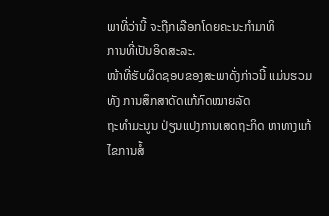ພາທີ່ວ່ານີ້ ຈະຖືກເລືອກໂດຍຄະນະກຳມາທິ
ການທີ່ເປັນອິດສະລະ.
ໜ້າທີ່ຮັບຜິດຊອບຂອງສະພາດັ່ງກ່າວນີ້ ແມ່ນຮວມທັງ ການສຶກສາດັດແກ້ກົດໝາຍລັດ
ຖະທໍາມະນູນ ປ່ຽນແປງການເສດຖະກິດ ຫາທາງແກ້ໄຂການສໍ້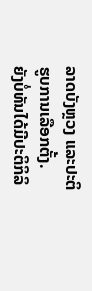ລາດບັງຫຼວງ ແລະປະຕິ
ຮູບການເລືອກຕັ້ງ.
ຍັງບໍ່ທັນໄດ້ມີປະຕິກິລິ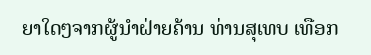ຍາໃດໆຈາກຜູ້ນໍາຝ່າຍຄ້ານ ທ່ານສຸເທບ ເທືອກ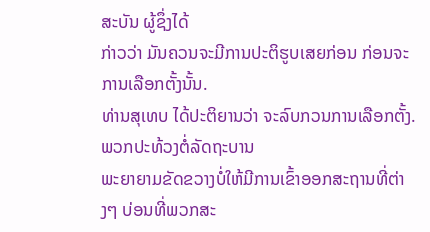ສະບັນ ຜູ້ຊຶ່ງໄດ້
ກ່າວວ່າ ມັນຄວນຈະມີການປະຕິຮູບເສຍກ່ອນ ກ່ອນຈະການເລືອກຕັ້ງນັ້ນ.
ທ່ານສຸເທບ ໄດ້ປະຕິຍານວ່າ ຈະລົບກວນການເລືອກຕັ້ງ. ພວກປະທ້ວງຕໍ່ລັດຖະບານ
ພະຍາຍາມຂັດຂວາງບໍ່ໃຫ້ມີການເຂົ້າອອກສະຖານທີ່ຕ່າງໆ ບ່ອນທີ່ພວກສະ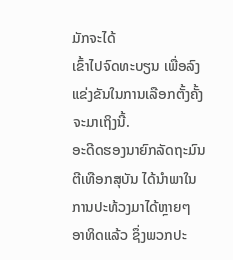ມັກຈະໄດ້
ເຂົ້າໄປຈົດທະບຽນ ເພື່ອລົງແຂ່ງຂັນໃນການເລືອກຕັ້ງຄັ້ງຈະມາເຖິງນີ້.
ອະດີດຮອງນາຍົກລັດຖະມົນຕີເທືອກສຸບັນ ໄດ້ນໍາພາໃນການປະທ້ວງມາໄດ້ຫຼາຍໆ
ອາທິດແລ້ວ ຊຶ່ງພວກປະ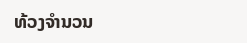ທ້ວງຈຳນວນ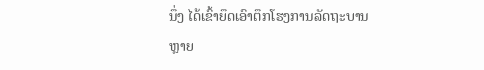ນຶ່ງ ໄດ້ເຂົ້າຍຶດເອົາຕຶກໂຮງການລັດຖະບານ
ຫຼາຍ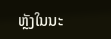ຫຼັງໃນນະ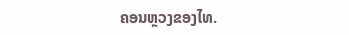ຄອນຫຼວງຂອງໄທ.